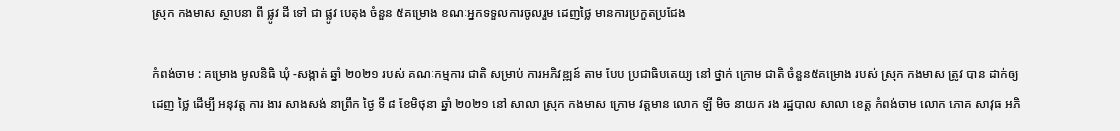ស្រុក កងមាស ស្ថាបនា ពី ផ្លូវ ដី ទៅ ជា ផ្លូវ បេតុង ចំនួន ៥គម្រោង ខណៈអ្នកទទួលការចូលរួម ដេញថ្លៃ មានការប្រកួតប្រជែង

កំពង់ចាម : គម្រោង មូលនិធិ ឃុំ -សង្កាត់ ឆ្នាំ ២០២១ របស់ គណៈកម្មការ ជាតិ សម្រាប់ ការអភិវឌ្ឍន៍ តាម បែប ប្រជាធិបតេយ្យ នៅ ថ្នាក់ ក្រោម ជាតិ ចំនួន៥គម្រោង របស់ ស្រុក កងមាស ត្រូវ បាន ដាក់ឲ្យ ដេញ ថ្លៃ ដេីម្បី អនុវត្ត ការ ងារ សាងសង់ នាព្រឹក ថ្ងៃ ទី ៨ ខែមិថុនា ឆ្នាំ ២០២១ នៅ សាលា ស្រុក កងមាស ក្រោម វត្តមាន លោក ឡី មិច នាយក រង រដ្ឋបាល សាលា ខេត្ត កំពង់ចាម លោក ភោគ សាវុធ អភិ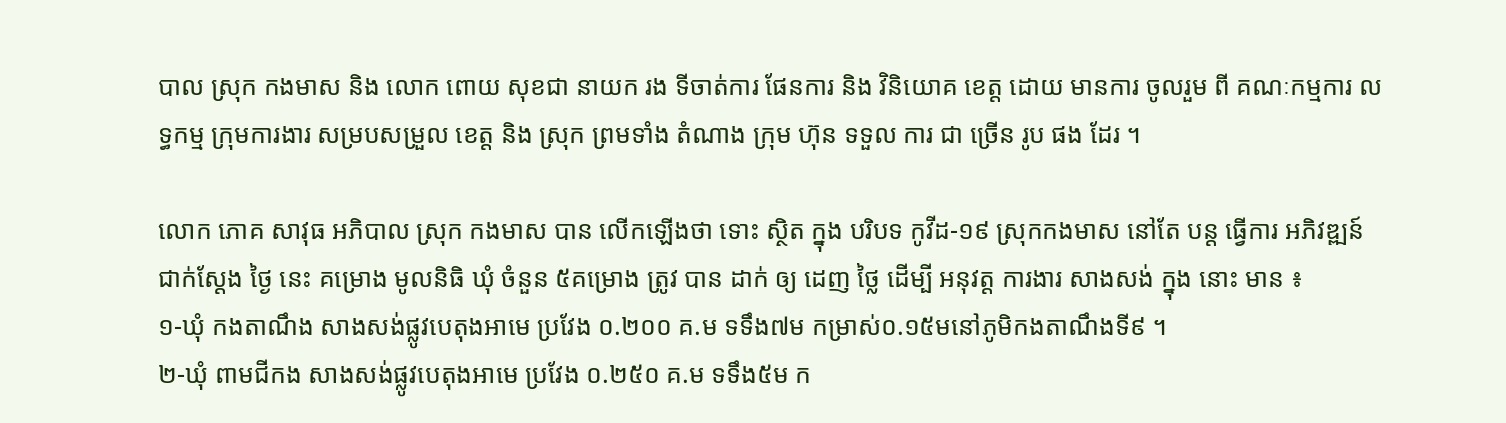បាល ស្រុក កងមាស និង លោក ពោយ សុខជា នាយក រង ទីចាត់ការ ផែនការ និង វិនិយោគ ខេត្ត ដោយ មានការ ចូលរួម ពី គណៈកម្មការ លទ្ធកម្ម ក្រុមការងារ សម្របសម្រួល ខេត្ត និង ស្រុក ព្រមទាំង តំណាង ក្រុម ហ៊ុន ទទួល ការ ជា ច្រើន រូប ផង ដែរ ។

លោក ភោគ សាវុធ អភិបាល ស្រុក កងមាស បាន លេីកឡេីងថា ទោះ ស្ថិត ក្នុង បរិបទ កូវីដ-១៩ ស្រុកកងមាស នៅតែ បន្ត ធ្វើការ អភិវឌ្ឍន៍ ជាក់ស្ដែង ថ្ងៃ នេះ គម្រោង មូលនិធិ ឃុំ ចំនួន ៥គម្រោង ត្រូវ បាន ដាក់ ឲ្យ ដេញ ថ្លៃ ដើម្បី អនុវត្ត ការងារ សាងសង់ ក្នុង នោះ មាន ៖
១-ឃុំ កងតាណឹង សាងសង់ផ្លូវបេតុងអាមេ ប្រវែង ០.២០០ គ.ម ទទឹង៧ម កម្រាស់០.១៥មនៅភូមិកងតាណឹងទី៩ ។
២-ឃុំ ពាមជីកង សាងសង់ផ្លូវបេតុងអាមេ ប្រវែង ០.២៥០ គ.ម ទទឹង៥ម ក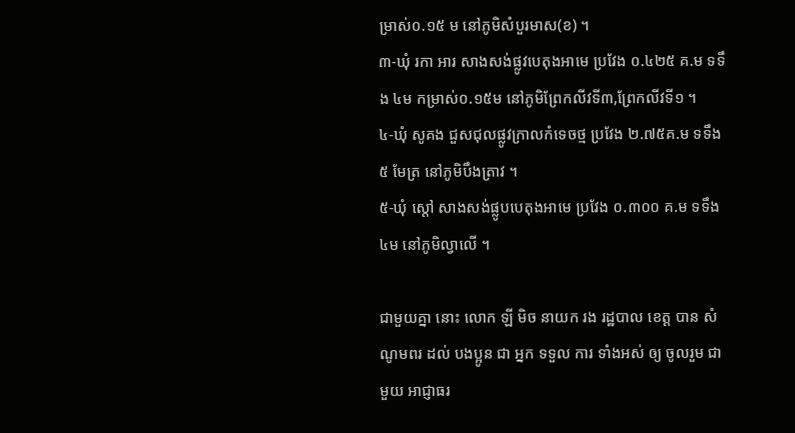ម្រាស់០.១៥ ម នៅភូមិសំបួរមាស(ខ) ។
៣-ឃុំ រកា អារ សាងសង់ផ្លូវបេតុងអាមេ ប្រវែង ០.៤២៥ គ.ម ទទឹង ៤ម កម្រាស់០.១៥ម នៅភូមិព្រែកលីវទី៣,ព្រែកលីវទី១ ។
៤-ឃុំ សូគង ជួសជុលផ្លូវក្រាលកំទេចថ្ម ប្រវែង ២.៧៥គ.ម ទទឹង ៥ មែត្រ នៅភូមិបឹងត្រាវ ។
៥-ឃុំ ស្តៅ សាងសង់ផ្លូបបេតុងអាមេ ប្រវែង ០.៣០០ គ.ម ទទឹង៤ម នៅភូមិល្វាលើ ។

ជាមួយគ្នា នោះ លោក ឡី មិច នាយក រង រដ្ឋបាល ខេត្ត បាន សំណូមពរ ដល់ បងប្អូន ជា អ្នក ទទួល ការ ទាំងអស់ ឲ្យ ចូលរួម ជាមួយ អាជ្ញាធរ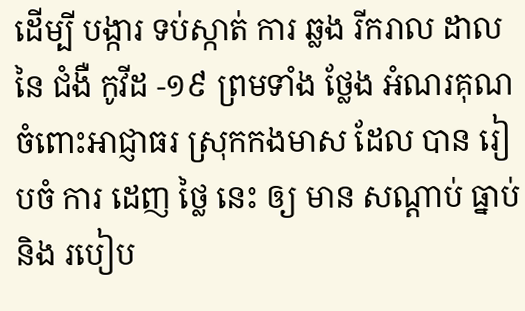ដេីម្បី បង្ការ ទប់ស្កាត់ ការ ឆ្លង រីករាល ដាល នៃ ជំងឺ កូវីដ -១៩ ព្រមទាំង ថ្លែង អំណរគុណ ចំពោះអាជ្ញាធរ ស្រុកកងមាស ដែល បាន រៀបចំ ការ ដេញ ថ្លៃ នេះ ឲ្យ មាន សណ្ដាប់ ធ្នាប់ និង របៀប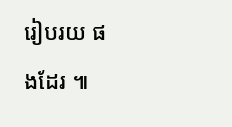រៀបរយ ផងដែរ ៕